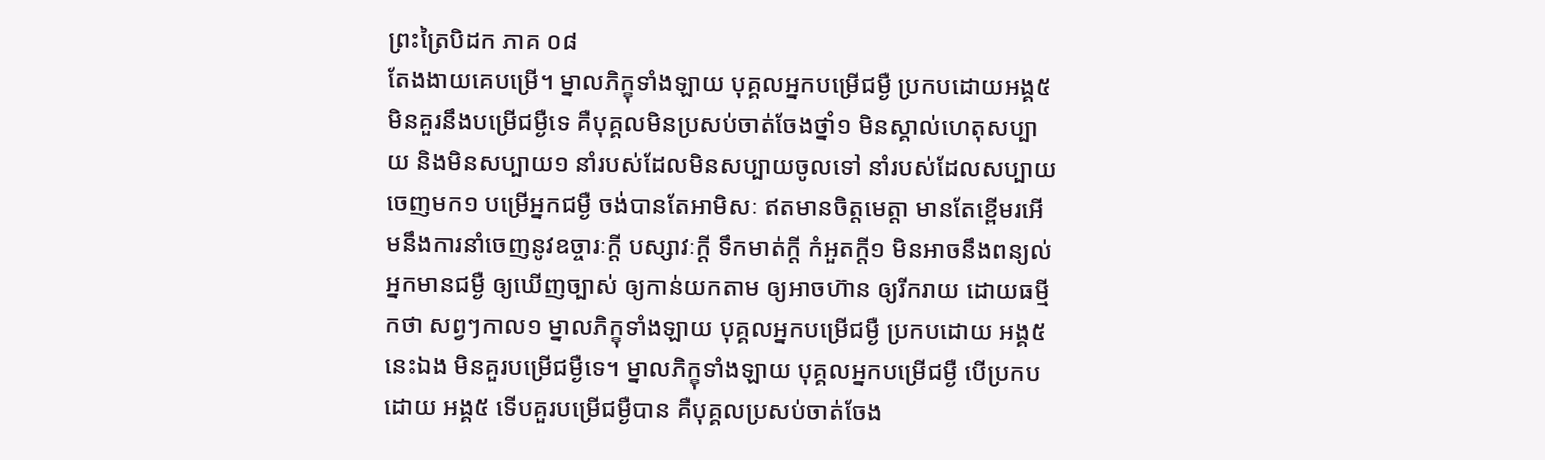ព្រះត្រៃបិដក ភាគ ០៨
តែងងាយគេបម្រើ។ ម្នាលភិក្ខុទាំងឡាយ បុគ្គលអ្នកបម្រើជម្ងឺ ប្រកបដោយអង្គ៥ មិនគួរនឹងបម្រើជម្ងឺទេ គឺបុគ្គលមិនប្រសប់ចាត់ចែងថ្នាំ១ មិនស្គាល់ហេតុសប្បាយ និងមិនសប្បាយ១ នាំរបស់ដែលមិនសប្បាយចូលទៅ នាំរបស់ដែលសប្បាយចេញមក១ បម្រើអ្នកជម្ងឺ ចង់បានតែអាមិសៈ ឥតមានចិត្តមេត្តា មានតែខ្ពើមរអើមនឹងការនាំចេញនូវឧច្ចារៈក្តី បស្សាវៈក្តី ទឹកមាត់ក្តី កំអួតក្តី១ មិនអាចនឹងពន្យល់អ្នកមានជម្ងឺ ឲ្យឃើញច្បាស់ ឲ្យកាន់យកតាម ឲ្យអាចហ៊ាន ឲ្យរីករាយ ដោយធម្មីកថា សព្វៗកាល១ ម្នាលភិក្ខុទាំងឡាយ បុគ្គលអ្នកបម្រើជម្ងឺ ប្រកបដោយ អង្គ៥នេះឯង មិនគួរបម្រើជម្ងឺទេ។ ម្នាលភិក្ខុទាំងឡាយ បុគ្គលអ្នកបម្រើជម្ងឺ បើប្រកបដោយ អង្គ៥ ទើបគួរបម្រើជម្ងឺបាន គឺបុគ្គលប្រសប់ចាត់ចែង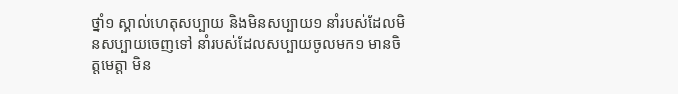ថ្នាំ១ ស្គាល់ហេតុសប្បាយ និងមិនសប្បាយ១ នាំរបស់ដែលមិនសប្បាយចេញទៅ នាំរបស់ដែលសប្បាយចូលមក១ មានចិត្តមេត្តា មិន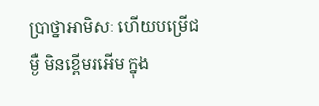ប្រាថ្នាអាមិសៈ ហើយបម្រើជម្ងឺ មិនខ្ពើមរអើម ក្នុង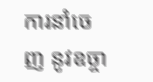ការនាំចេញ នូវឧច្ចា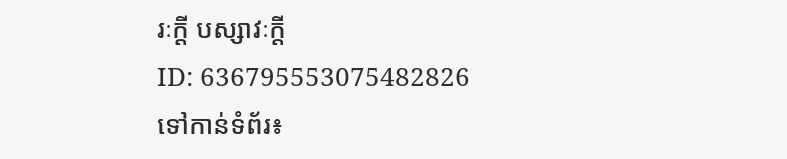រៈក្តី បស្សាវៈក្តី
ID: 636795553075482826
ទៅកាន់ទំព័រ៖